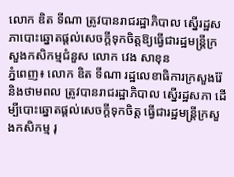លោក ឌិត ទីណា ត្រូវបានរាជរដ្ឋាភិបាល ស្នើរដ្ឋសភាបោះឆ្នោតផ្តល់សេចក្តីទុកចិត្តឱ្យធ្វើជារដ្ឋមន្ត្រីក្រសួងកសិកម្មជំនួស លោក វេង សាខុន
ភ្នំពេញ៖ លោក ឌិត ទីណា រដ្ឋលេខាធិការក្រសួងរ៉ែ និងថាមពល ត្រូវបានរាជរដ្ឋាភិបាល ស្នើរដ្ឋសភា ដើម្បីបោះឆ្នោតផ្តល់សេចក្តីទុកចិត្ត ធ្វើជារដ្ឋមន្ត្រីក្រសួងកសិកម្ម រុ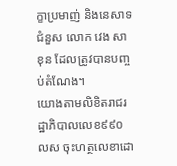ក្ខាប្រមាញ់ និងនេសាទ ជំនួស លោក វេង សាខុន ដែលត្រូវបានបញ្ចប់តំណែង។
យោងតាមលិខិតរាជរដ្ឋាភិបាលលេខ៩៩០ លស ចុះហត្ថលេខាដោ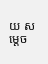យ សម្តេច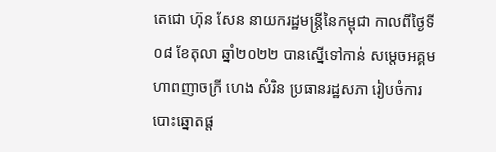តេជោ ហ៊ុន សែន នាយករដ្ឋមន្ត្រីនៃកម្ពុជា កាលពីថ្ងៃទី០៨ ខែតុលា ឆ្នាំ២០២២ បានស្នើទៅកាន់ សម្តេចអគ្គមហាពញាចក្រី ហេង សំរិន ប្រធានរដ្ឋសភា រៀបចំការបោះឆ្នោតផ្ត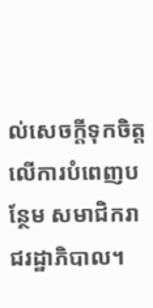ល់សេចក្តីទុកចិត្តលើការបំពេញបន្ថែម សមាជិករាជរដ្ឋាភិបាល។